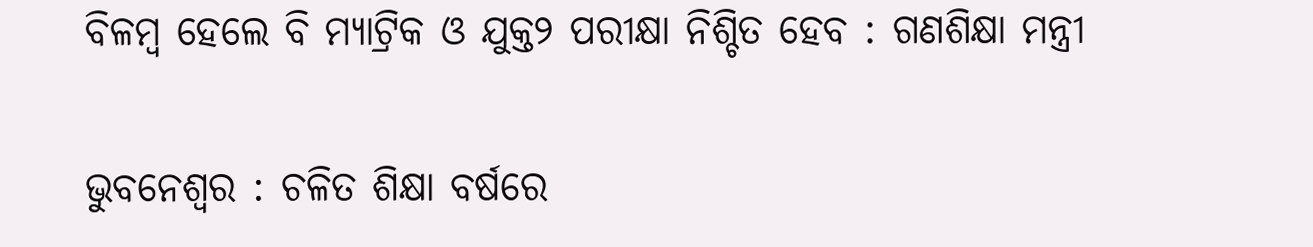ବିଳମ୍ବ ହେଲେ ବି ମ୍ୟାଟ୍ରିକ ଓ ଯୁକ୍ତ୨ ପରୀକ୍ଷା ନିଶ୍ଚିତ ହେବ : ଗଣଶିକ୍ଷା ମନ୍ତ୍ରୀ

ଭୁବନେଶ୍ବର : ଚଳିତ ଶିକ୍ଷା ବର୍ଷରେ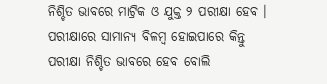ନିଶ୍ଚିତ ଭାବରେ ମାଟ୍ରିକ ଓ ଯୁକ୍ତ ୨ ପରୀକ୍ଷା ହେବ । ପରୀକ୍ଷାରେ ସାମାନ୍ୟ ବିଳମ୍ବ ହୋଇପାରେ କିନ୍ତୁ ପରୀକ୍ଷା ନିଶ୍ଚିତ ଭାବରେ ହେବ ବୋଲି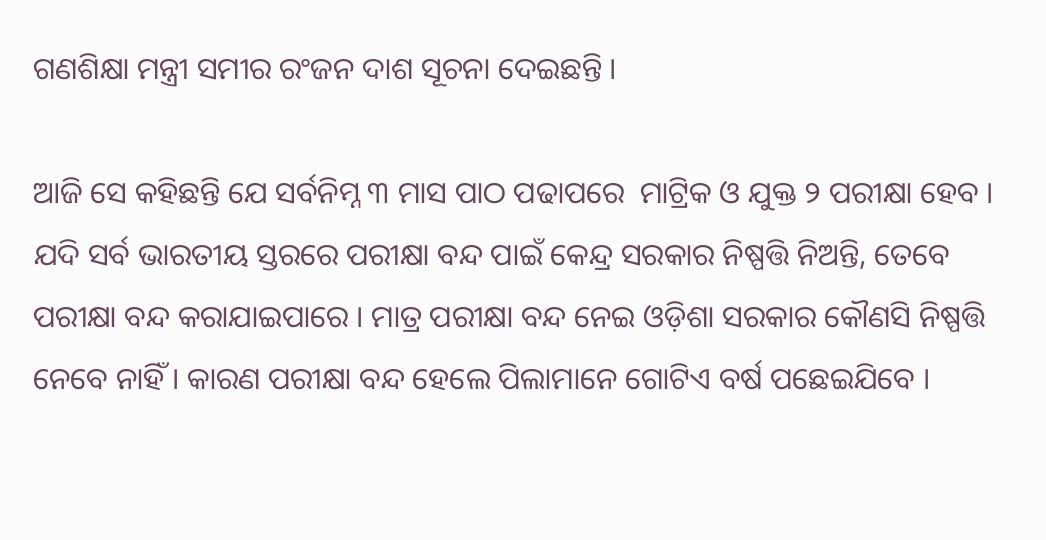ଗଣଶିକ୍ଷା ମନ୍ତ୍ରୀ ସମୀର ରଂଜନ ଦାଶ ସୂଚନା ଦେଇଛନ୍ତି ।

ଆଜି ସେ କହିଛନ୍ତି ଯେ ସର୍ବନିମ୍ନ ୩ ମାସ ପାଠ ପଢାପରେ  ମାଟ୍ରିକ ଓ ଯୁକ୍ତ ୨ ପରୀକ୍ଷା ହେବ । ଯଦି ସର୍ବ ଭାରତୀୟ ସ୍ତରରେ ପରୀକ୍ଷା ବନ୍ଦ ପାଇଁ କେନ୍ଦ୍ର ସରକାର ନିଷ୍ପତ୍ତି ନିଅନ୍ତି, ତେବେ ପରୀକ୍ଷା ବନ୍ଦ କରାଯାଇପାରେ । ମାତ୍ର ପରୀକ୍ଷା ବନ୍ଦ ନେଇ ଓଡ଼ିଶା ସରକାର କୌଣସି ନିଷ୍ପତ୍ତି ନେବେ ନାହିଁ । କାରଣ ପରୀକ୍ଷା ବନ୍ଦ ହେଲେ ପିଲାମାନେ ଗୋଟିଏ ବର୍ଷ ପଛେଇଯିବେ ।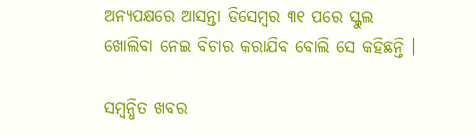ଅନ୍ୟପକ୍ଷରେ ଆସନ୍ତା ଡିସେମ୍ବର ୩୧ ପରେ ସ୍କୁଲ ଖୋଲିବା ନେଇ ବିଚାର କରାଯିବ ବୋଲି ସେ କହିଛନ୍ତି ।

ସମ୍ବନ୍ଧିତ ଖବର